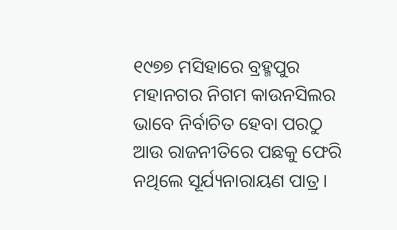୧୯୭୭ ମସିହାରେ ବ୍ରହ୍ମପୁର ମହାନଗର ନିଗମ କାଉନସିଲର ଭାବେ ନିର୍ବାଚିତ ହେବା ପରଠୁ ଆଉ ରାଜନୀତିରେ ପଛକୁ ଫେରି ନଥିଲେ ସୂର୍ଯ୍ୟନାରାୟଣ ପାତ୍ର।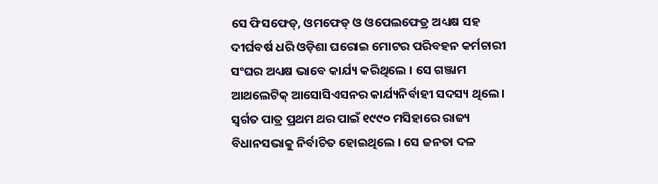ସେ ଫିସଫେଡ୍, ଓମଫେଡ୍ ଓ ଓପେଲଫେଡ୍ର ଅଧ୍ୟକ୍ଷ ସହ ଦୀର୍ଘବର୍ଷ ଧରି ଓଡ଼ିଶା ଘରୋଇ ମୋଟର ପରିବହନ କର୍ମଚାରୀ ସଂଘର ଅଧ୍ୟକ୍ଷ ଭାବେ କାର୍ଯ୍ୟ କରିଥିଲେ । ସେ ଗଞ୍ଜାମ ଆଥଲେଟିକ୍ ଆସୋସିଏସନର କାର୍ଯ୍ୟନିର୍ବାହୀ ସଦସ୍ୟ ଥିଲେ । ସ୍ୱର୍ଗତ ପାତ୍ର ପ୍ରଥମ ଥର ପାଇଁ ୧୯୯୦ ମସିହାରେ ରାଜ୍ୟ ବିଧାନସଭାକୁ ନିର୍ବାଚିତ ହୋଇଥିଲେ । ସେ ଜନତା ଦଳ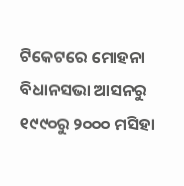ଟିକେଟରେ ମୋହନା ବିଧାନସଭା ଆସନରୁ ୧୯୯୦ରୁ ୨୦୦୦ ମସିହା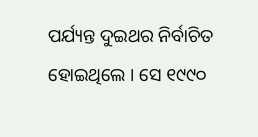ପର୍ଯ୍ୟନ୍ତ ଦୁଇଥର ନିର୍ବାଚିତ ହୋଇଥିଲେ । ସେ ୧୯୯୦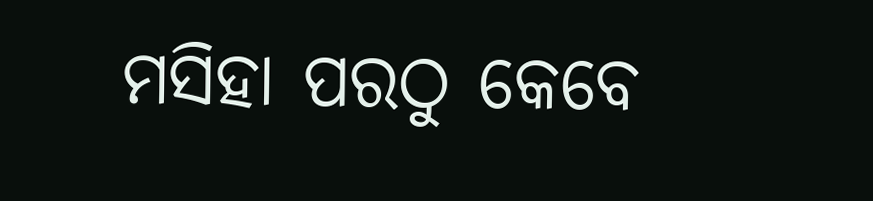ମସିହା ପରଠୁ କେବେ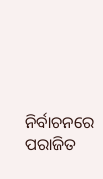ନିର୍ବାଚନରେ ପରାଜିତ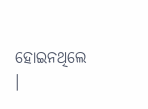ହୋଇନଥିଲେ ।